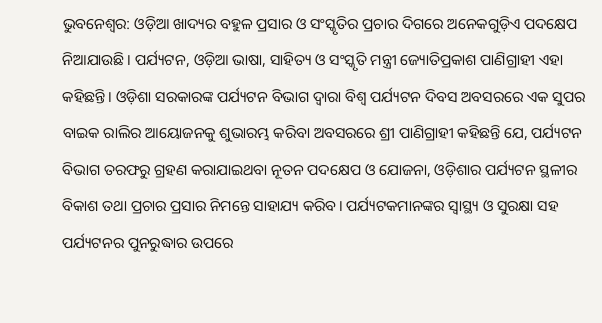ଭୁବନେଶ୍ୱର: ଓଡ଼ିଆ ଖାଦ୍ୟର ବହୁଳ ପ୍ରସାର ଓ ସଂସ୍କୃତିର ପ୍ରଚାର ଦିଗରେ ଅନେକଗୁଡ଼ିଏ ପଦକ୍ଷେପ ନିଆଯାଉଛି। ପର୍ଯ୍ୟଟନ, ଓଡ଼ିଆ ଭାଷା, ସାହିତ୍ୟ ଓ ସଂସ୍କୃତି ମନ୍ତ୍ରୀ ଜ୍ୟୋତିପ୍ରକାଶ ପାଣିଗ୍ରାହୀ ଏହା କହିଛନ୍ତି। ଓଡ଼ିଶା ସରକାରଙ୍କ ପର୍ଯ୍ୟଟନ ବିଭାଗ ଦ୍ୱାରା ବିଶ୍ୱ ପର୍ଯ୍ୟଟନ ଦିବସ ଅବସରରେ ଏକ ସୁପର ବାଇକ ରାଲିର ଆୟୋଜନକୁ ଶୁଭାରମ୍ଭ କରିବା ଅବସରରେ ଶ୍ରୀ ପାଣିଗ୍ରାହୀ କହିଛନ୍ତି ଯେ, ପର୍ଯ୍ୟଟନ ବିଭାଗ ତରଫରୁ ଗ୍ରହଣ କରାଯାଇଥବା ନୂତନ ପଦକ୍ଷେପ ଓ ଯୋଜନା, ଓଡ଼ିଶାର ପର୍ଯ୍ୟଟନ ସ୍ଥଳୀର ବିକାଶ ତଥା ପ୍ରଚାର ପ୍ରସାର ନିମନ୍ତେ ସାହାଯ୍ୟ କରିବ। ପର୍ଯ୍ୟଟକମାନଙ୍କର ସ୍ୱାସ୍ଥ୍ୟ ଓ ସୁରକ୍ଷା ସହ ପର୍ଯ୍ୟଟନର ପୁନରୁଦ୍ଧାର ଉପରେ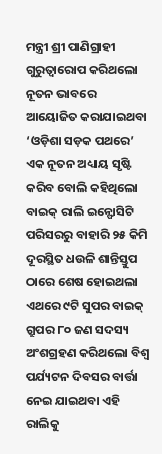ମନ୍ତ୍ରୀ ଶ୍ରୀ ପାଣିଗ୍ରାହୀ ଗୁରୁତ୍ୱାରୋପ କରିଥଲୋ ନୂତନ ଭାବରେ ଆୟୋଜିତ କରାଯାଇଥବା ‘ଓଡ଼ିଶା ସଡ଼କ ପଥରେ’ ଏକ ନୂତନ ଅଧ୍ୟାୟ ସୃଷ୍ଟି କରିବ ବୋଲି କହିଥିଲୋ
ବାଇକ୍ ରାଲି ଇନ୍ଫୋସିଟି ପରିସରରୁ ବାହାରି ୨୫ କିମି ଦୂରସ୍ଥିତ ଧଉଳି ଶାନ୍ତିସ୍ତୁପ ଠାରେ ଶେଷ ହୋଇଥଲା ଏଥରେ ୯ଟି ସୁପର ବାଇକ୍ ଗ୍ରୁପର ୮୦ ଜଣ ସଦସ୍ୟ ଅଂଶଗ୍ରହଣ କରିଥଲୋ ବିଶ୍ୱ ପର୍ଯ୍ୟଟନ ଦିବସର ବାର୍ତ୍ତା ନେଇ ଯାଇଥବା ଏହି ରାଲିକୁ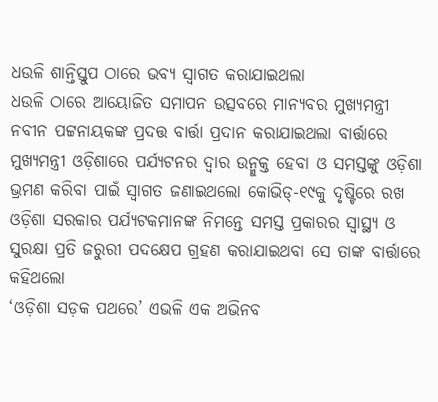ଧଉଳି ଶାନ୍ତିସ୍ତୁପ ଠାରେ ଭବ୍ୟ ସ୍ୱାଗତ କରାଯାଇଥଲା
ଧଉଳି ଠାରେ ଆୟୋଜିତ ସମାପନ ଉତ୍ସବରେ ମାନ୍ୟବର ମୁଖ୍ୟମନ୍ତ୍ରୀ ନବୀନ ପଟ୍ଟନାୟକଙ୍କ ପ୍ରଦତ୍ତ ବାର୍ତ୍ତା ପ୍ରଦାନ କରାଯାଇଥଲା ବାର୍ତ୍ତାରେ ମୁଖ୍ୟମନ୍ତ୍ରୀ ଓଡ଼ିଶାରେ ପର୍ଯ୍ୟଟନର ଦ୍ୱାର ଉନ୍ମୁକ୍ତ ହେବା ଓ ସମସ୍ତଙ୍କୁ ଓଡ଼ିଶା ଭ୍ରମଣ କରିବା ପାଇଁ ସ୍ୱାଗତ ଜଣାଇଥଲୋ କୋଭିଡ୍-୧୯କୁ ଦୃଷ୍ଟିରେ ରଖ ଓଡ଼ିଶା ସରକାର ପର୍ଯ୍ୟଟକମାନଙ୍କ ନିମନ୍ତେ ସମସ୍ତ ପ୍ରକାରର ସ୍ୱାସ୍ଥ୍ୟ ଓ ସୁରକ୍ଷା ପ୍ରତି ଜରୁରୀ ପଦକ୍ଷେପ ଗ୍ରହଣ କରାଯାଇଥବା ସେ ତାଙ୍କ ବାର୍ତ୍ତାରେ କହିଥଲୋ
‘ଓଡ଼ିଶା ସଡ଼କ ପଥରେ’ ଏଭଳି ଏକ ଅଭିନବ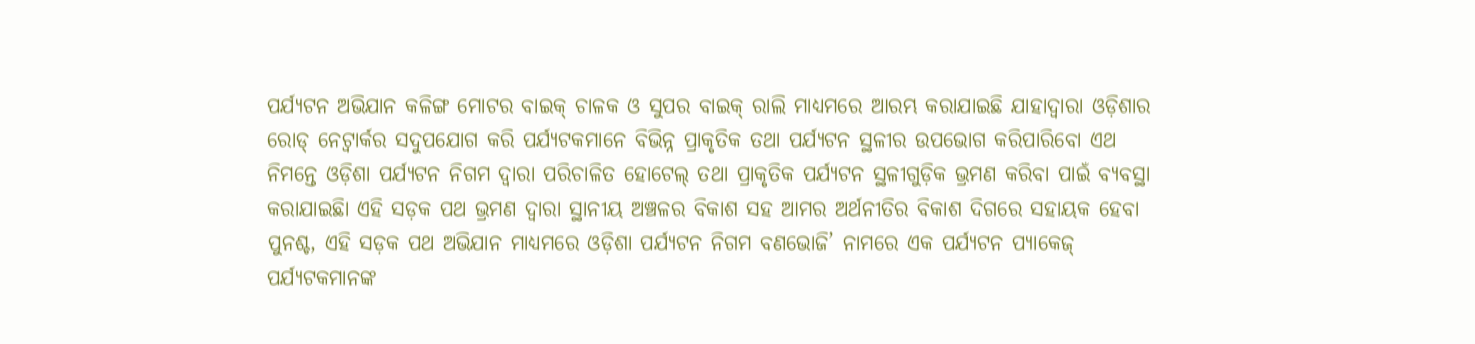ପର୍ଯ୍ୟଟନ ଅଭିଯାନ କଳିଙ୍ଗ ମୋଟର ବାଇକ୍ ଚାଳକ ଓ ସୁପର ବାଇକ୍ ରାଲି ମାଧ୍ୟମରେ ଆରମ୍ଭ କରାଯାଇଛି ଯାହାଦ୍ୱାରା ଓଡ଼ିଶାର ରୋଡ୍ ନେଟ୍ୱାର୍କର ସଦୁପଯୋଗ କରି ପର୍ଯ୍ୟଟକମାନେ ବିଭିନ୍ନ ପ୍ରାକୃତିକ ତଥା ପର୍ଯ୍ୟଟନ ସ୍ଥଳୀର ଉପଭୋଗ କରିପାରିବୋ ଏଥ ନିମନ୍ତେ ଓଡ଼ିଶା ପର୍ଯ୍ୟଟନ ନିଗମ ଦ୍ୱାରା ପରିଚାଳିତ ହୋଟେଲ୍ ତଥା ପ୍ରାକୃତିକ ପର୍ଯ୍ୟଟନ ସ୍ଥଳୀଗୁଡ଼ିକ ଭ୍ରମଣ କରିବା ପାଇଁ ବ୍ୟବସ୍ଥା କରାଯାଇଛିା ଏହି ସଡ଼କ ପଥ ଭ୍ରମଣ ଦ୍ୱାରା ସ୍ଥାନୀୟ ଅଞ୍ଚଳର ବିକାଶ ସହ ଆମର ଅର୍ଥନୀତିର ବିକାଶ ଦିଗରେ ସହାୟକ ହେବା ପୁନଶ୍ଚ, ଏହି ସଡ଼କ ପଥ ଅଭିଯାନ ମାଧ୍ୟମରେ ଓଡ଼ିଶା ପର୍ଯ୍ୟଟନ ନିଗମ ବଣଭୋଜି’ ନାମରେ ଏକ ପର୍ଯ୍ୟଟନ ପ୍ୟାକେଜ୍ ପର୍ଯ୍ୟଟକମାନଙ୍କ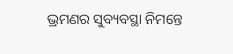ଭ୍ରମଣର ସୁବ୍ୟବସ୍ଥା ନିମନ୍ତେ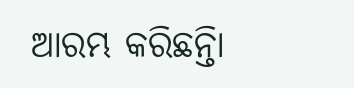ଆରମ୍ଭ କରିଛନ୍ତିା